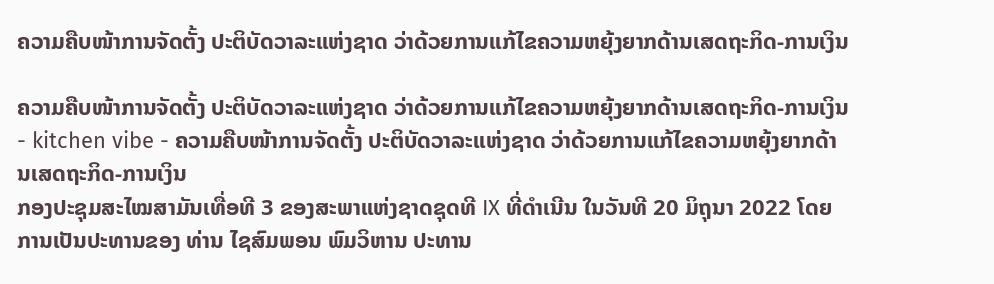ຄວາມຄືບໜ້າການຈັດຕັ້ງ ປະຕິບັດວາລະແຫ່ງຊາດ ວ່າດ້ວຍການແກ້ໄຂຄວາມຫຍຸ້ງຍາກດ້ານເສດຖະກິດ-ການເງິນ

ຄວາມຄືບໜ້າການຈັດຕັ້ງ ປະຕິບັດວາລະແຫ່ງຊາດ ວ່າດ້ວຍການແກ້ໄຂຄວາມຫຍຸ້ງຍາກດ້ານເສດຖະກິດ-ການເງິນ - kitchen vibe - ຄວາມຄືບໜ້າການຈັດຕັ້ງ ປະຕິບັດວາລະແຫ່ງຊາດ ວ່າດ້ວຍການແກ້ໄຂຄວາມຫຍຸ້ງຍາກດ້ານເສດຖະກິດ-ການເງິນ
ກອງປະຊຸມສະໄໝສາມັນເທື່ອທີ 3 ຂອງສະພາແຫ່ງຊາດຊຸດທີ IX ທີ່ດໍາເນີນ ໃນວັນທີ 20 ມິຖຸນາ 2022 ໂດຍການເປັນປະທານຂອງ ທ່ານ ໄຊສົມພອນ ພົມວິຫານ ປະທານ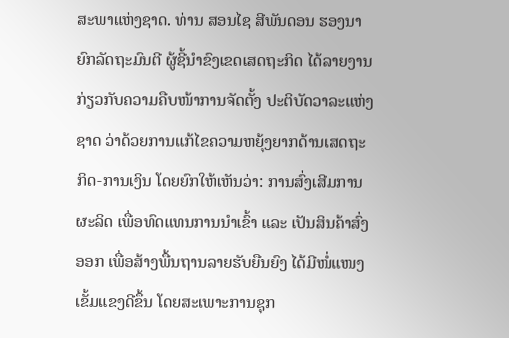ສະພາແຫ່ງຊາດ. ທ່ານ ສອນໄຊ ສີພັນດອນ ຮອງນາຍົກລັດຖະມົນຕີ ຜູ້ຊີ້ນໍາຂົງເຂດເສດຖະກິດ ໄດ້ລາຍງານກ່ຽວກັບຄວາມຄືບໜ້າການຈັດຕັ້ງ ປະຕິບັດວາລະແຫ່ງຊາດ ວ່າດ້ວຍການແກ້ໄຂຄວາມຫຍຸ້ງຍາກດ້ານເສດຖະກິດ-ການເງິນ ໂດຍຍົກໃຫ້ເຫັນວ່າ: ການສົ່ງເສີມການຜະລິດ ເພື່ອທົດແທນການນໍາເຂົ້າ ແລະ ເປັນສິນຄ້າສົ່ງອອກ ເພື່ອສ້າງພື້ນຖານລາຍຮັບຍືນຍົງ ໄດ້ມີໜໍ່ແໜງເຂັ້ມແຂງດີຂຶ້ນ ໂດຍສະເພາະການຊຸກ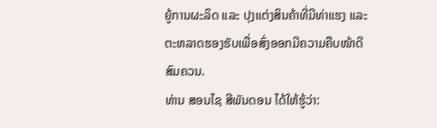ຍູ້ການຜະລິດ ແລະ ປຸງແຕ່ງສິນຄ້າທີ່ມີທ່າແຮງ ແລະ ຕະຫລາດຮອງຮັບເພື່ອສົ່ງອອກມີຄວາມຄືບໜ້າດີສົມຄວນ.
ທ່ານ ສອນໄຊ ສີພັນດອນ ໄດ້ໃຫ້ຮູ້ວ່າ: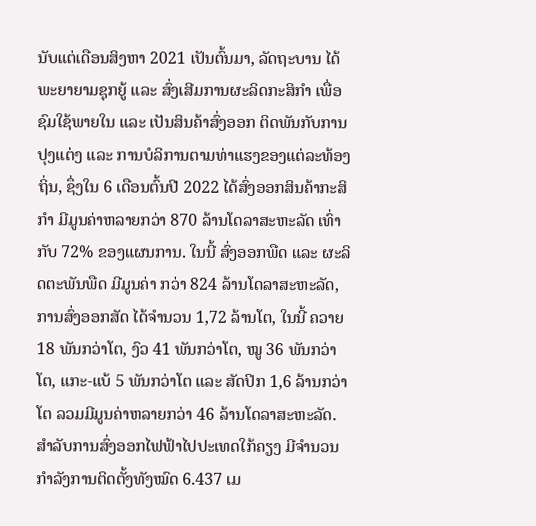ນັບແຕ່ເດືອນສິງຫາ 2021 ເປັນຕົ້ນມາ, ລັດຖະບານ ໄດ້ພະຍາຍາມຊຸກຍູ້ ແລະ ສົ່ງເສີມການຜະລິດກະສິກໍາ ເພື່ອຊົມໃຊ້ພາຍໃນ ແລະ ເປັນສິນຄ້າສົ່ງອອກ ຕິດພັນກັບການປຸງແຕ່ງ ແລະ ການບໍລິການຕາມທ່າແຮງຂອງແຕ່ລະທ້ອງຖິ່ນ, ຊຶ່ງໃນ 6 ເດືອນຕົ້ນປີ 2022 ໄດ້ສົ່ງອອກສິນຄ້າກະສິກໍາ ມີມູນຄ່າຫລາຍກວ່າ 870 ລ້ານໂດລາສະຫະລັດ ເທົ່າກັບ 72% ຂອງແຜນການ. ໃນນີ້ ສົ່ງອອກພືດ ແລະ ຜະລິດຕະພັນພືດ ມີມູນຄ່າ ກວ່າ 824 ລ້ານໂດລາສະຫະລັດ, ການສົ່ງອອກສັດ ໄດ້ຈໍານວນ 1,72 ລ້ານໂຕ, ໃນນີ້ ຄວາຍ 18 ພັນກວ່າໂຕ, ງົວ 41 ພັນກວ່າໂຕ, ໝູ 36 ພັນກວ່າໂຕ, ແກະ-ແບ້ 5 ພັນກວ່າໂຕ ແລະ ສັດປິກ 1,6 ລ້ານກວ່າໂຕ ລວມມີມູນຄ່າຫລາຍກວ່າ 46 ລ້ານໂດລາສະຫະລັດ.
ສໍາລັບການສົ່ງອອກໄຟຟ້າໄປປະເທດໃກ້ຄຽງ ມີຈໍານວນກໍາລັງການຕິດຕັ້ງທັງໝົດ 6.437 ເມ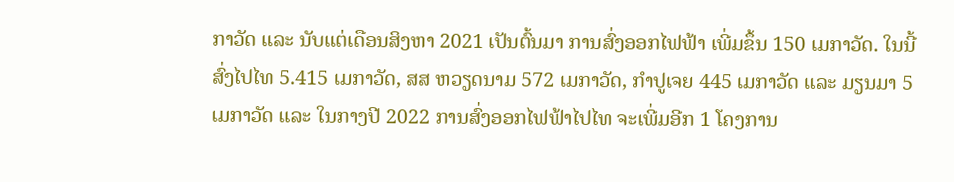ກາວັດ ແລະ ນັບແຕ່ເດືອນສິງຫາ 2021 ເປັນຕົ້ນມາ ການສົ່ງອອກໄຟຟ້າ ເພີ່ມຂຶ້ນ 150 ເມກາວັດ. ໃນນີ້ ສົ່ງໄປໄທ 5.415 ເມກາວັດ, ສສ ຫວຽດນາມ 572 ເມກາວັດ, ກໍາປູເຈຍ 445 ເມກາວັດ ແລະ ມຽນມາ 5 ເມກາວັດ ແລະ ໃນກາງປີ 2022 ການສົ່ງອອກໄຟຟ້າໄປໄທ ຈະເພີ່ມອີກ 1 ໂຄງການ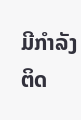ມີກໍາລັງຕິດ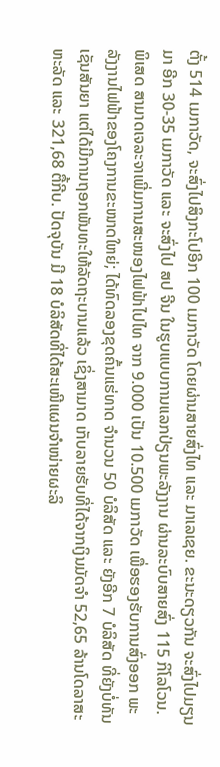ຕັ້ງ 514 ເມກາວັດ, ຈະສົ່ງໄປສິງກະໂປອີກ 100 ເມກາວັດ ໂດຍຜ່ານສາຍສົ່ງໄທ ແລະ ມາເລເຊຍ. ຂະນະດຽວກັນ ຈະສົ່ງໄປມຽນມາ ອີກ 30-35 ເມກາວັດ ແລະ ຈະສົ່ງໄປ ສປ ຈີນ ໃນຮູບແບບການແລກປ່ຽນພະລັງງານ ຜ່ານລະບົບສາຍສົ່ງ 115 ກິໂລໂວນ. ພິເສດ ສາມາດເຈລະຈາເພີ່ມການສະໜອງໄຟຟ້າໄປໄທ ຈາກ 9.000 ເປັນ 10.500 ເມກາວັດ ເພື່ອຮອງຮັບການສົ່ງອອກ ພະລັງງານໄຟຟ້າຂອງໂຄງການຂະໜາດໃຫຍ່; ໄດ້ທົດລອງຂຸດຄົ້ນແຮ່ທາດ ຈໍານວນ 50 ບໍລິສັດ ແລະ ຍັງອີກ 7 ບໍລິສັດ ທີ່ຍັງບໍ່ທັນເຊັນສັນຍາ ແຕ່ໄດ້ມີການຖອກພັນທະໃຫ້ລັດຖະບານແລ້ວ ເຊິ່ງສາມາດ ເກັບລາຍຮັບທີ່ໄດ້ຈາກເງິນມັດຈໍາ 52,65 ລ້ານໂດລາສະຫະລັດ ແລະ 321,68 ຕື້ກີບ. ປັດຈຸບັນ ມີ 18 ບໍລິສັດທີ່ໄດ້ສະເໜີແຜນຈໍາໜ່າຍຜະລິ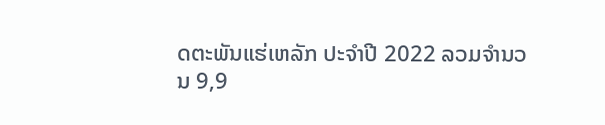ດຕະພັນແຮ່ເຫລັກ ປະຈໍາປີ 2022 ລວມຈໍານວນ 9,9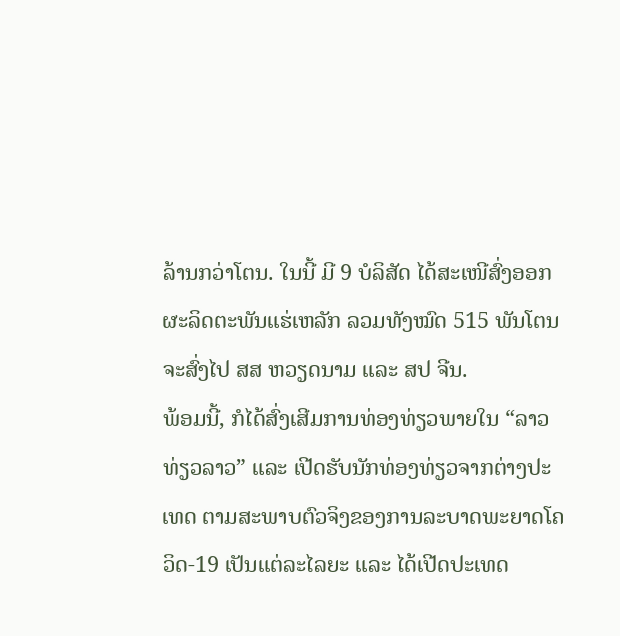ລ້ານກວ່າໂຕນ. ໃນນີ້ ມີ 9 ບໍລິສັດ ໄດ້ສະເໜີສົ່ງອອກຜະລິດຕະພັນແຮ່ເຫລັກ ລວມທັງໝົດ 515 ພັນໂຕນ ຈະສົ່ງໄປ ສສ ຫວຽດນາມ ແລະ ສປ ຈີນ.
ພ້ອມນີ້, ກໍໄດ້ສົ່ງເສີມການທ່ອງທ່ຽວພາຍໃນ “ລາວທ່ຽວລາວ” ແລະ ເປີດຮັບນັກທ່ອງທ່ຽວຈາກຕ່າງປະເທດ ຕາມສະພາບຕົວຈິງຂອງການລະບາດພະຍາດໂຄວິດ-19 ເປັນແຕ່ລະໄລຍະ ແລະ ໄດ້ເປີດປະເທດ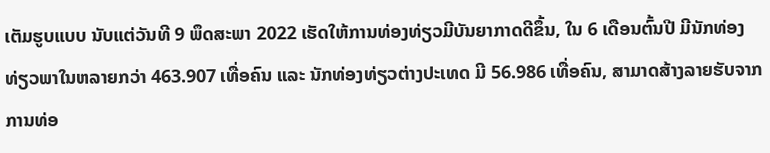ເຕັມຮູບແບບ ນັບແຕ່ວັນທີ 9 ພຶດສະພາ 2022 ເຮັດໃຫ້ການທ່ອງທ່ຽວມີບັນຍາກາດດີຂຶ້ນ, ໃນ 6 ເດືອນຕົ້ນປີ ມີນັກທ່ອງທ່ຽວພາໃນຫລາຍກວ່າ 463.907 ເທື່ອຄົນ ແລະ ນັກທ່ອງທ່ຽວຕ່າງປະເທດ ມີ 56.986 ເທື່ອຄົນ, ສາມາດສ້າງລາຍຮັບຈາກການທ່ອ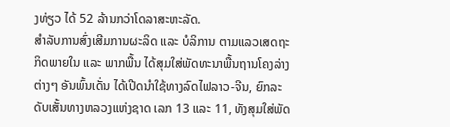ງທ່ຽວ ໄດ້ 52 ລ້ານກວ່າໂດລາສະຫະລັດ.
ສໍາລັບການສົ່ງເສີມການຜະລິດ ແລະ ບໍລິການ ຕາມແລວເສດຖະກິດພາຍໃນ ແລະ ພາກພື້ນ ໄດ້ສຸມໃສ່ພັດທະນາພື້ນຖານໂຄງລ່າງຕ່າງໆ ອັນພົ້ນເດັ່ນ ໄດ້ເປີດນໍາໃຊ້ທາງລົດໄຟລາວ-ຈີນ, ຍົກລະດັບເສັ້ນທາງຫລວງແຫ່ງຊາດ ເລກ 13 ແລະ 11, ທັງສຸມໃສ່ພັດ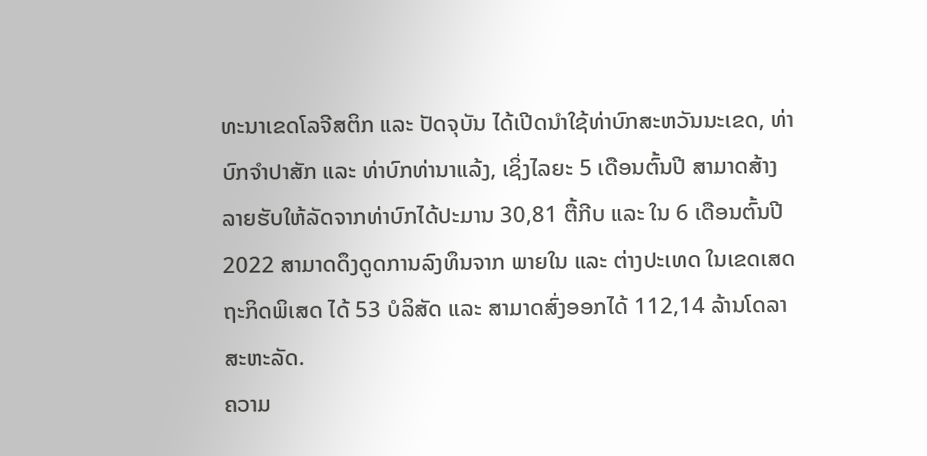ທະນາເຂດໂລຈີສຕິກ ແລະ ປັດຈຸບັນ ໄດ້ເປີດນໍາໃຊ້ທ່າບົກສະຫວັນນະເຂດ, ທ່າບົກຈໍາປາສັກ ແລະ ທ່າບົກທ່ານາແລ້ງ, ເຊິ່ງໄລຍະ 5 ເດືອນຕົ້ນປີ ສາມາດສ້າງລາຍຮັບໃຫ້ລັດຈາກທ່າບົກໄດ້ປະມານ 30,81 ຕື້ກີບ ແລະ ໃນ 6 ເດືອນຕົ້ນປີ 2022 ສາມາດດຶງດູດການລົງທຶນຈາກ ພາຍໃນ ແລະ ຕ່າງປະເທດ ໃນເຂດເສດຖະກິດພິເສດ ໄດ້ 53 ບໍລິສັດ ແລະ ສາມາດສົ່ງອອກໄດ້ 112,14 ລ້ານໂດລາສະຫະລັດ.
ຄວາມ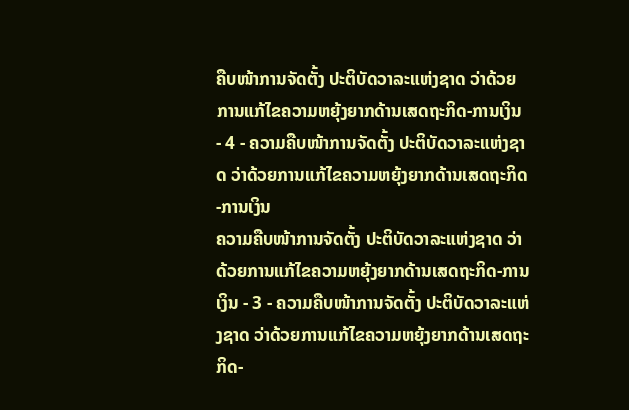ຄືບໜ້າການຈັດຕັ້ງ ປະຕິບັດວາລະແຫ່ງຊາດ ວ່າດ້ວຍການແກ້ໄຂຄວາມຫຍຸ້ງຍາກດ້ານເສດຖະກິດ-ການເງິນ - 4 - ຄວາມຄືບໜ້າການຈັດຕັ້ງ ປະຕິບັດວາລະແຫ່ງຊາດ ວ່າດ້ວຍການແກ້ໄຂຄວາມຫຍຸ້ງຍາກດ້ານເສດຖະກິດ-ການເງິນ
ຄວາມຄືບໜ້າການຈັດຕັ້ງ ປະຕິບັດວາລະແຫ່ງຊາດ ວ່າດ້ວຍການແກ້ໄຂຄວາມຫຍຸ້ງຍາກດ້ານເສດຖະກິດ-ການເງິນ - 3 - ຄວາມຄືບໜ້າການຈັດຕັ້ງ ປະຕິບັດວາລະແຫ່ງຊາດ ວ່າດ້ວຍການແກ້ໄຂຄວາມຫຍຸ້ງຍາກດ້ານເສດຖະກິດ-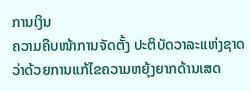ການເງິນ
ຄວາມຄືບໜ້າການຈັດຕັ້ງ ປະຕິບັດວາລະແຫ່ງຊາດ ວ່າດ້ວຍການແກ້ໄຂຄວາມຫຍຸ້ງຍາກດ້ານເສດ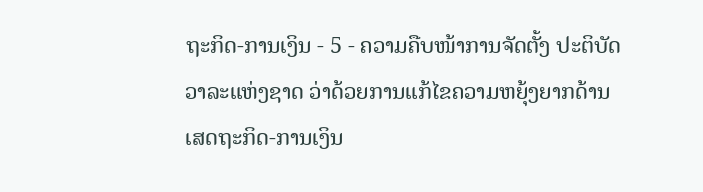ຖະກິດ-ການເງິນ - 5 - ຄວາມຄືບໜ້າການຈັດຕັ້ງ ປະຕິບັດວາລະແຫ່ງຊາດ ວ່າດ້ວຍການແກ້ໄຂຄວາມຫຍຸ້ງຍາກດ້ານເສດຖະກິດ-ການເງິນ